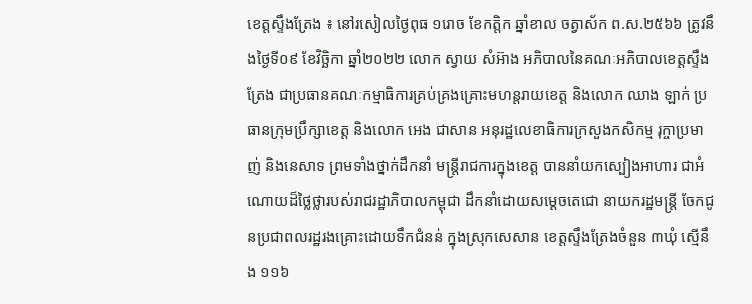ខេត្តស្ទឹងត្រែង ៖ នៅរសៀលថ្ងៃពុធ ១រោច ខែកត្តិក ឆ្នាំខាល ចត្វាស័ក ព.ស.២៥៦៦ ត្រូវនឹងថ្ងៃទី០៩ ខែវិច្ឆិកា ឆ្នាំ២០២២ លោក ស្វាយ សំអ៊ាង អភិបាលនៃគណៈអភិបាលខេត្តស្ទឹងត្រែង ជាប្រធានគណៈកម្មាធិការគ្រប់គ្រងគ្រោះមហន្តរាយខេត្ត និងលោក ឈាង ឡាក់ ប្រធានក្រុមប្រឹក្សាខេត្ត និងលោក អេង ជាសាន អនុរដ្ឋលេខាធិការក្រសួងកសិកម្ម រុក្ចាប្រមាញ់ និងនេសាទ ព្រមទាំងថ្នាក់ដឹកនាំ មន្ត្រីរាជការក្នុងខេត្ត បាននាំយកស្បៀងអាហារ ជាអំណោយដ៏ថ្លៃថ្លារបស់រាជរដ្ឋាភិបាលកម្ពុជា ដឹកនាំដោយសម្ដេចតេជោ នាយករដ្ឋមន្រ្តី ចែកជូនប្រជាពលរដ្ឋរងគ្រោះដោយទឹកជំនន់ ក្នុងស្រុកសេសាន ខេត្តស្ទឹងត្រែងចំនួន ៣ឃុំ ស្មើនឹង ១១៦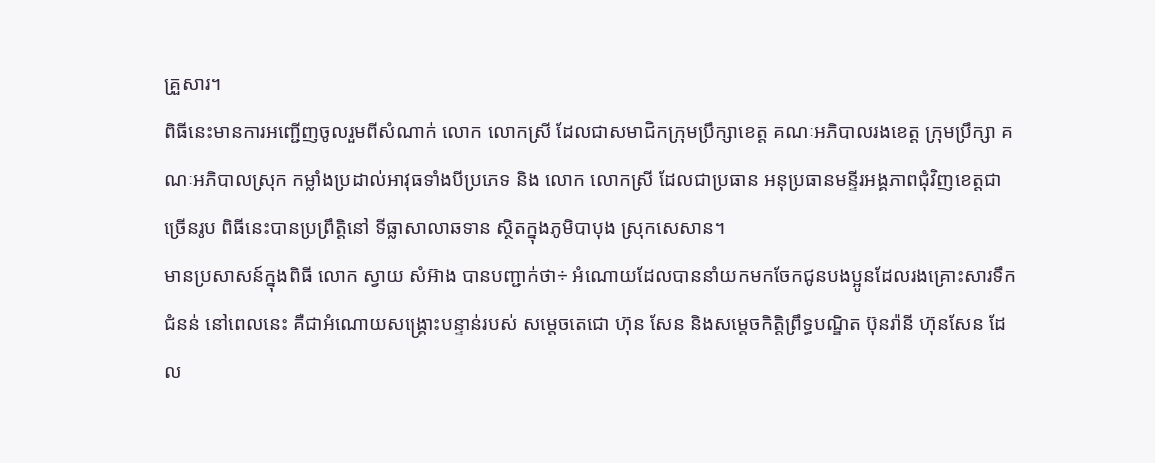គ្រួសារ។
ពិធីនេះមានការអញ្ជើញចូលរួមពីសំណាក់ លោក លោកស្រី ដែលជាសមាជិកក្រុមប្រឹក្សាខេត្ត គណៈអភិបាលរងខេត្ត ក្រុមប្រឹក្សា គណៈអភិបាលស្រុក កម្លាំងប្រដាល់អាវុធទាំងបីប្រភេទ និង លោក លោកស្រី ដែលជាប្រធាន អនុប្រធានមន្ទីរអង្គភាពជុំវិញខេត្តជាច្រើនរូប ពិធីនេះបានប្រព្រឹត្តិនៅ ទីធ្លាសាលាឆទាន ស្ថិតក្នុងភូមិបាបុង ស្រុកសេសាន។
មានប្រសាសន៍ក្នុងពិធី លោក ស្វាយ សំអ៊ាង បានបញ្ជាក់ថា÷ អំណោយដែលបាននាំយកមកចែកជូនបងប្អូនដែលរងគ្រោះសារទឹកជំនន់ នៅពេលនេះ គឺជាអំណោយសង្គ្រោះបន្ទាន់របស់ សម្តេចតេជោ ហ៊ុន សែន និងសម្តេចកិត្តិព្រឹទ្ធបណ្ឌិត ប៊ុនរ៉ានី ហ៊ុនសែន ដែល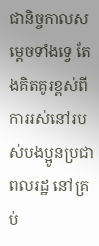ជានិច្ចកាលសម្តេចទាំងទ្វេ តែងគិតគូរខ្ពស់ពីការរស់នៅរបស់បងប្អូនប្រជាពលរដ្ឋ នៅគ្រប់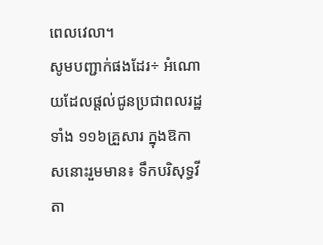ពេលវេលា។
សូមបញ្ជាក់ផងដែរ÷ អំណោយដែលផ្តល់ជូនប្រជាពលរដ្ឋទាំង ១១៦គ្រួសារ ក្នុងឱកាសនោះរួមមាន៖ ទឹកបរិសុទ្ធវីតា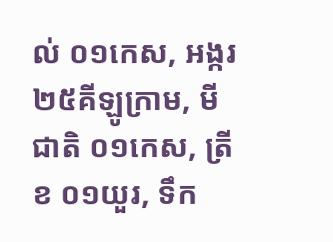ល់ ០១កេស, អង្ករ ២៥គីឡូក្រាម, មីជាតិ ០១កេស, ត្រីខ ០១យួរ, ទឹក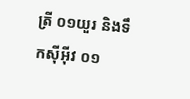ត្រី ០១យួរ និងទឹកស៊ីអ៊ីវ ០១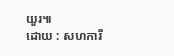យួរ៕
ដោយ : សហការី